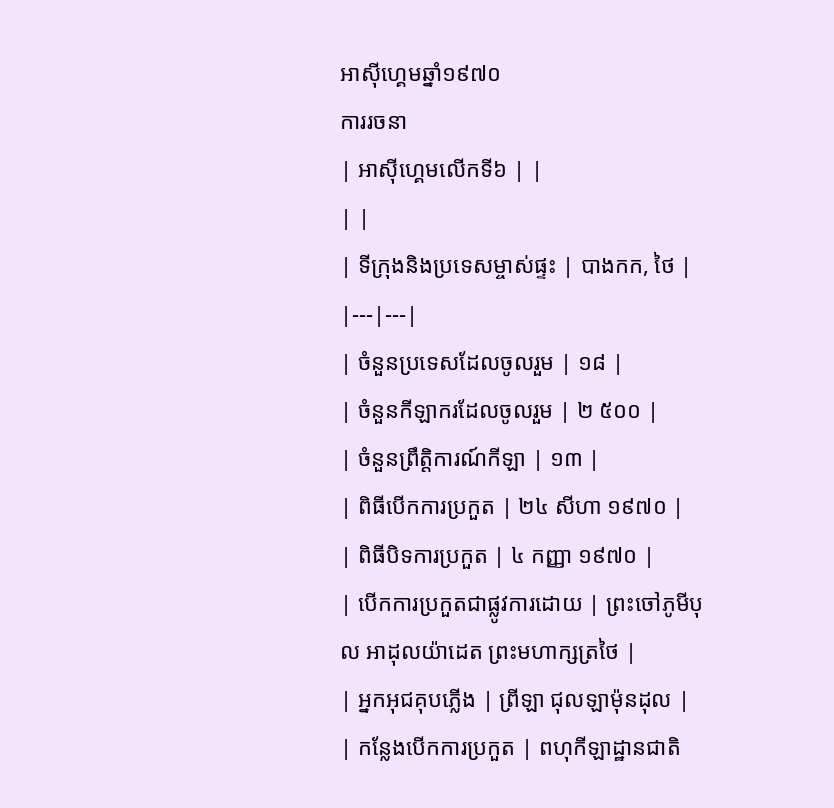អាស៊ីហ្គេមឆ្នាំ១៩៧០
ការរចនា
| អាស៊ីហ្គេមលើកទី៦ | |
| |
| ទីក្រុងនិងប្រទេសម្ចាស់ផ្ទះ | បាងកក, ថៃ |
|---|---|
| ចំនួនប្រទេសដែលចូលរួម | ១៨ |
| ចំនួនកីឡាករដែលចូលរួម | ២ ៥០០ |
| ចំនួនព្រឹត្តិការណ៍កីឡា | ១៣ |
| ពិធីបើកការប្រកួត | ២៤ សីហា ១៩៧០ |
| ពិធីបិទការប្រកួត | ៤ កញ្ញា ១៩៧០ |
| បើកការប្រកួតជាផ្លូវការដោយ | ព្រះចៅភូមីបុល អាដុលយ៉ាដេត ព្រះមហាក្សត្រថៃ |
| អ្នកអុជគុបភ្លើង | ព្រីឡា ជុលឡាម៉ុនដុល |
| កន្លែងបើកការប្រកួត | ពហុកីឡាដ្ឋានជាតិ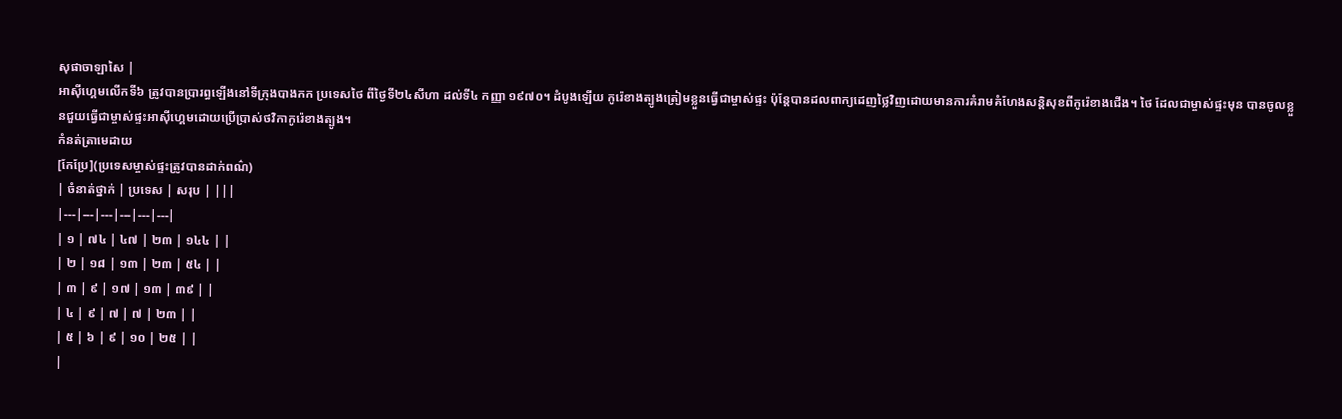សុផាចាឡាសៃ |
អាស៊ីហ្គេមលើកទី៦ ត្រូវបានប្រារព្ធឡើងនៅទីក្រុងបាងកក ប្រទេសថៃ ពីថ្ងៃទី២៤សីហា ដល់ទី៤ កញ្ញា ១៩៧០។ ដំបូងឡើយ កូរ៉េខាងត្បូងត្រៀមខ្លួនធ្វើជាម្ចាស់ផ្ទះ ប៉ុន្តែបានដលពាក្យដេញថ្លៃវិញដោយមានការគំរាមគំហែងសន្តិសុខពីកូរ៉េខាងជើង។ ថៃ ដែលជាម្ចាស់ផ្ទះមុន បានចូលខ្លួនជួយធ្វើជាម្ចាស់ផ្ទះអាស៊ីហ្គេមដោយប្រើប្រាស់ថវិកាកូរ៉េខាងត្បូង។
កំនត់ត្រាមេដាយ
[កែប្រែ](ប្រទេសម្ចាស់ផ្ទះត្រូវបានដាក់ពណ៌)
| ចំនាត់ថ្នាក់ | ប្រទេស | សរុប | |||
|---|---|---|---|---|---|
| ១ | ៧៤ | ៤៧ | ២៣ | ១៤៤ | |
| ២ | ១៨ | ១៣ | ២៣ | ៥៤ | |
| ៣ | ៩ | ១៧ | ១៣ | ៣៩ | |
| ៤ | ៩ | ៧ | ៧ | ២៣ | |
| ៥ | ៦ | ៩ | ១០ | ២៥ | |
|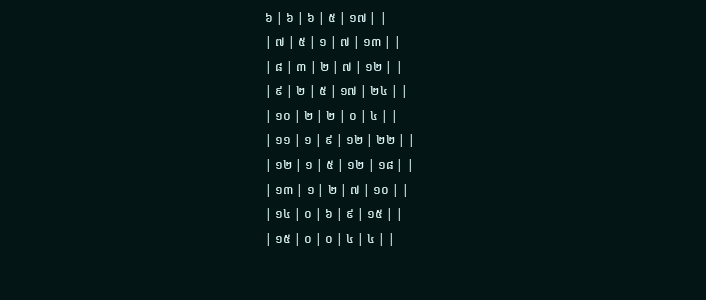៦ | ៦ | ៦ | ៥ | ១៧ | |
| ៧ | ៥ | ១ | ៧ | ១៣ | |
| ៨ | ៣ | ២ | ៧ | ១២ | |
| ៩ | ២ | ៥ | ១៧ | ២៤ | |
| ១០ | ២ | ២ | ០ | ៤ | |
| ១១ | ១ | ៩ | ១២ | ២២ | |
| ១២ | ១ | ៥ | ១២ | ១៨ | |
| ១៣ | ១ | ២ | ៧ | ១០ | |
| ១៤ | ០ | ៦ | ៩ | ១៥ | |
| ១៥ | ០ | ០ | ៤ | ៤ | |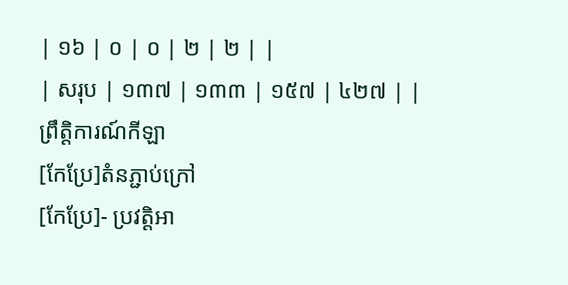| ១៦ | ០ | ០ | ២ | ២ | |
| សរុប | ១៣៧ | ១៣៣ | ១៥៧ | ៤២៧ | |
ព្រឹត្តិការណ៍កីឡា
[កែប្រែ]តំនភ្ជាប់ក្រៅ
[កែប្រែ]- ប្រវត្តិអា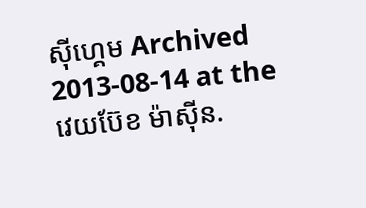ស៊ីហ្គេម Archived 2013-08-14 at the វេយប៊ែខ ម៉ាស៊ីន.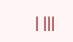| |||